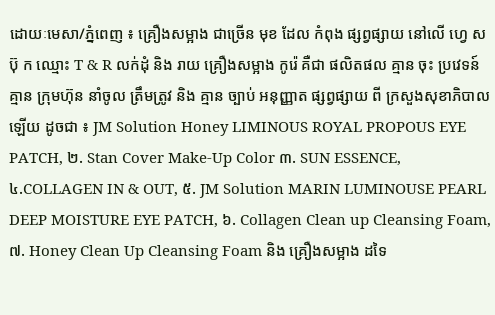ដោយៈមេសា/ភ្នំពេញ ៖ គ្រឿងសម្អាង ជាច្រើន មុខ ដែល កំពុង ផ្សព្វផ្សាយ នៅលើ ហ្វេ ស ប៊ុ ក ឈ្មោះ T & R លក់ដុំ និង រាយ គ្រឿងសម្អាង កូរ៉េ គឺជា ផលិតផល គ្មាន ចុះ ប្រវេទន៍ គ្មាន ក្រុមហ៊ុន នាំចូល ត្រឹមត្រូវ និង គ្មាន ច្បាប់ អនុញ្ញាត ផ្សព្វផ្សាយ ពី ក្រសួងសុខាភិបាល ឡើយ ដូចជា ៖ JM Solution Honey LIMINOUS ROYAL PROPOUS EYE PATCH, ២. Stan Cover Make-Up Color ៣. SUN ESSENCE, ៤.COLLAGEN IN & OUT, ៥. JM Solution MARIN LUMINOUSE PEARL DEEP MOISTURE EYE PATCH, ៦. Collagen Clean up Cleansing Foam, ៧. Honey Clean Up Cleansing Foam និង គ្រឿងសម្អាង ដទៃ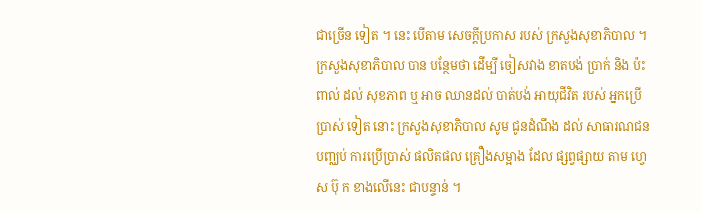ជាច្រើន ទៀត ។ នេះ បើតាម សេចក្តីប្រកាស របស់ ក្រសួងសុខាភិបាល ។
ក្រសួងសុខាភិបាល បាន បន្ថែមថា ដើម្បី ចៀសវាង ខាតបង់ ប្រាក់ និង ប៉ះពាល់ ដល់ សុខភាព ឬ អាច ឈានដល់ បាត់បង់ អាយុជីវិត របស់ អ្នកប្រើប្រាស់ ទៀត នោះ ក្រសួងសុខាភិបាល សូម ជូនដំណឹង ដល់ សាធារណជន បញ្ឈប់ ការប្រើប្រាស់ ផលិតផល គ្រឿងសម្អាង ដែល ផ្សព្វផ្សាយ តាម ហ្វេ ស ប៊ុ ក ខាងលើនេះ ជាបន្ទាន់ ។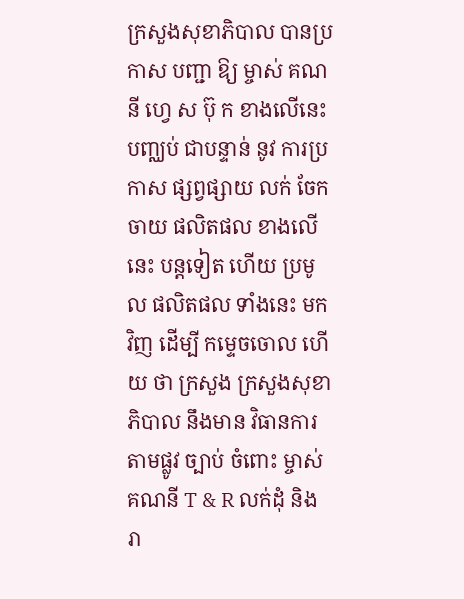ក្រសួងសុខាភិបាល បានប្រកាស បញ្ជា ឱ្យ ម្ចាស់ គណនី ហ្វេ ស ប៊ុ ក ខាងលើនេះ បញ្ឈប់ ជាបន្ទាន់ នូវ ការប្រកាស ផ្សព្វផ្សាយ លក់ ចែកចាយ ផលិតផល ខាងលើនេះ បន្តទៀត ហើយ ប្រមូល ផលិតផល ទាំងនេះ មកវិញ ដើម្បី កម្ទេចចោល ហើយ ថា ក្រសួង ក្រសួងសុខាភិបាល នឹងមាន វិធានការ តាមផ្លូវ ច្បាប់ ចំពោះ ម្ចាស់ គណនី T & R លក់ដុំ និង រា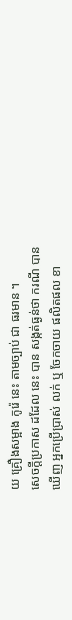យ គ្រឿងសម្អាង កូរ៉េ នេះ តាមច្បាប់ ជា ធរមាន ។
សេចក្តីប្រកាស ដដែល នេះ បាន សង្កត់ធ្ងន់ថា ករណី បានឃើញ អ្នកប្រើប្រាស់ លក់ ឬ ចែកចាយ ផលិតផល ខា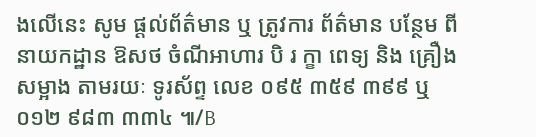ងលើនេះ សូម ផ្តល់ព័ត៌មាន ឬ ត្រូវការ ព័ត៌មាន បន្ថែម ពី នាយកដ្ឋាន ឱសថ ចំណីអាហារ បិ រ ក្ខា ពេទ្យ និង គ្រឿងសម្អាង តាមរយៈ ទូរស័ព្ទ លេខ ០៩៥ ៣៥៩ ៣៩៩ ឬ ០១២ ៩៨៣ ៣៣៤ ៕/B